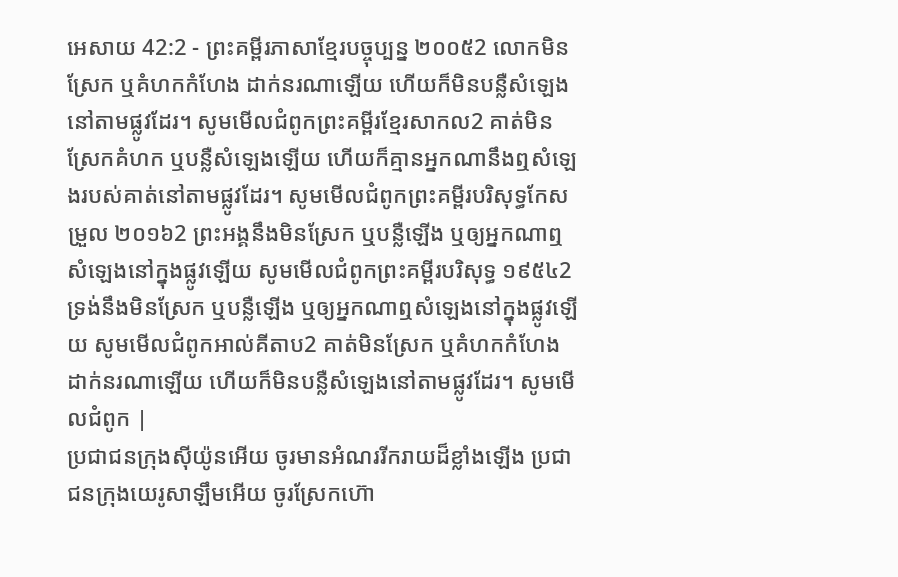អេសាយ 42:2 - ព្រះគម្ពីរភាសាខ្មែរបច្ចុប្បន្ន ២០០៥2 លោកមិនស្រែក ឬគំហកកំហែង ដាក់នរណាឡើយ ហើយក៏មិនបន្លឺសំឡេងនៅតាមផ្លូវដែរ។ សូមមើលជំពូកព្រះគម្ពីរខ្មែរសាកល2 គាត់មិនស្រែកគំហក ឬបន្លឺសំឡេងឡើយ ហើយក៏គ្មានអ្នកណានឹងឮសំឡេងរបស់គាត់នៅតាមផ្លូវដែរ។ សូមមើលជំពូកព្រះគម្ពីរបរិសុទ្ធកែសម្រួល ២០១៦2 ព្រះអង្គនឹងមិនស្រែក ឬបន្លឺឡើង ឬឲ្យអ្នកណាឮសំឡេងនៅក្នុងផ្លូវឡើយ សូមមើលជំពូកព្រះគម្ពីរបរិសុទ្ធ ១៩៥៤2 ទ្រង់នឹងមិនស្រែក ឬបន្លឺឡើង ឬឲ្យអ្នកណាឮសំឡេងនៅក្នុងផ្លូវឡើយ សូមមើលជំពូកអាល់គីតាប2 គាត់មិនស្រែក ឬគំហកកំហែង ដាក់នរណាឡើយ ហើយក៏មិនបន្លឺសំឡេងនៅតាមផ្លូវដែរ។ សូមមើលជំពូក |
ប្រជាជនក្រុងស៊ីយ៉ូនអើយ ចូរមានអំណររីករាយដ៏ខ្លាំងឡើង ប្រជាជនក្រុងយេរូសាឡឹមអើយ ចូរស្រែកហ៊ោ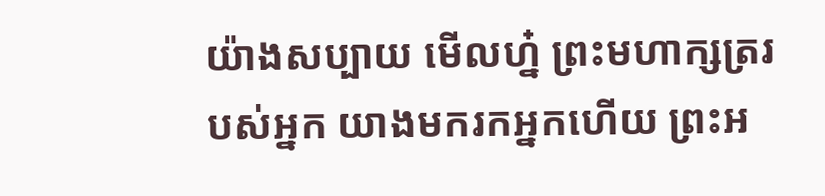យ៉ាងសប្បាយ មើលហ្ន៎ ព្រះមហាក្សត្ររបស់អ្នក យាងមករកអ្នកហើយ ព្រះអ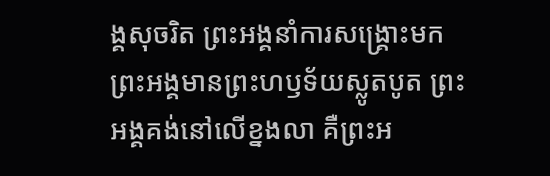ង្គសុចរិត ព្រះអង្គនាំការសង្គ្រោះមក ព្រះអង្គមានព្រះហឫទ័យស្លូតបូត ព្រះអង្គគង់នៅលើខ្នងលា គឺព្រះអ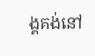ង្គគង់នៅ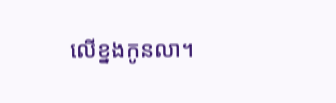លើខ្នងកូនលា។